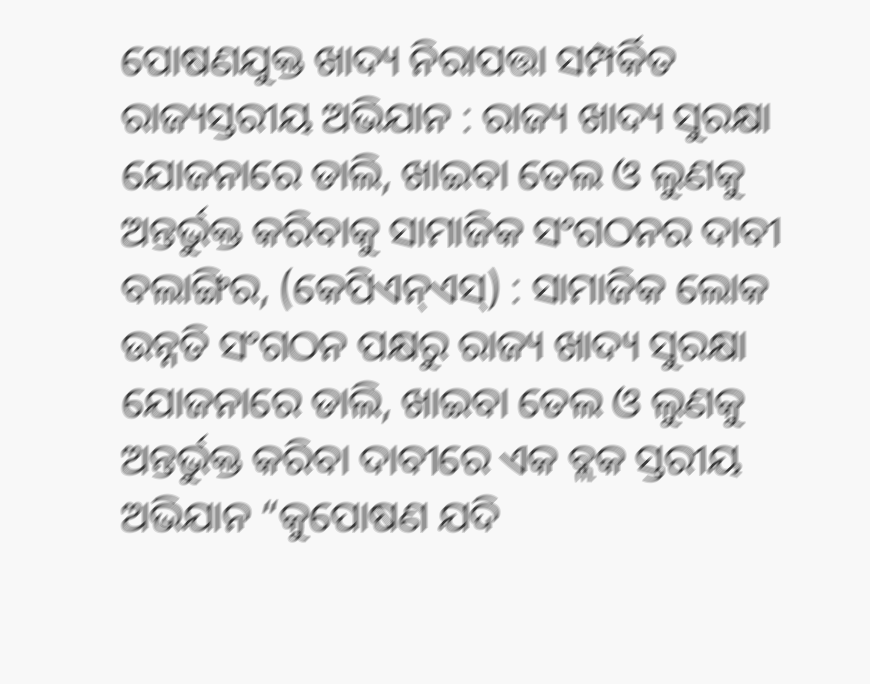ପୋଷଣଯୁକ୍ତ ଖାଦ୍ୟ ନିରାପତ୍ତା ସମ୍ପର୍କିତ ରାଜ୍ୟସ୍ତରୀୟ ଅଭିଯାନ : ରାଜ୍ୟ ଖାଦ୍ୟ ସୁରକ୍ଷା ଯୋଜନାରେ ଡାଲି, ଖାଇବା ତେଲ ଓ ଲୁଣକୁ ଅନ୍ତର୍ଭୁକ୍ତ କରିବାକୁ ସାମାଜିକ ସଂଗଠନର ଦାବୀ
ବଲାଙ୍ଗିର, (କେପିଏନ୍ଏସ୍) : ସାମାଜିକ ଲୋକ ଉନ୍ନତି ସଂଗଠନ ପକ୍ଷରୁ ରାଜ୍ୟ ଖାଦ୍ୟ ସୁରକ୍ଷା ଯୋଜନାରେ ଡାଲି, ଖାଇବା ତେଲ ଓ ଲୁଣକୁ ଅନ୍ତର୍ଭୁକ୍ତ କରିବା ଦାବୀରେ ଏକ ବ୍ଲକ ସ୍ତରୀୟ ଅଭିଯାନ “କୁପୋଷଣ ଯଦି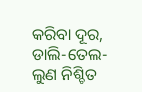କରିବା ଦୂର, ଡାଲି-ତେଲ-ଲୁଣ ନିଶ୍ଚିତ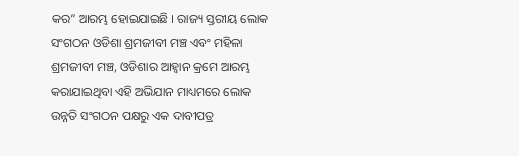କର” ଆରମ୍ଭ ହୋଇଯାଇଛି । ରାଜ୍ୟ ସ୍ତରୀୟ ଲୋକ ସଂଗଠନ ଓଡିଶା ଶ୍ରମଜୀବୀ ମଞ୍ଚ ଏବଂ ମହିଳା ଶ୍ରମଜୀବୀ ମଞ୍ଚ, ଓଡିଶାର ଆହ୍ଵାନ କ୍ରମେ ଆରମ୍ଭ କରାଯାଇଥିବା ଏହି ଅଭିଯାନ ମାଧ୍ୟମରେ ଲୋକ ଉନ୍ନତି ସଂଗଠନ ପକ୍ଷରୁ ଏକ ଦାବୀପତ୍ର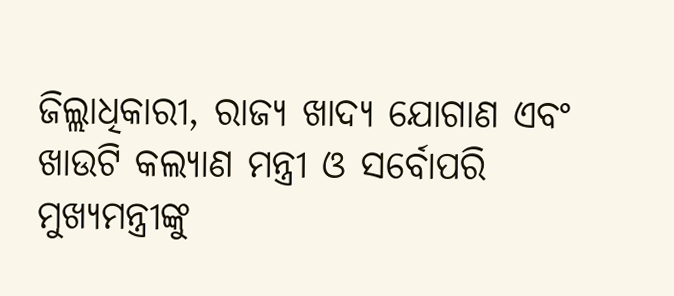ଜିଲ୍ଲାଧିକାରୀ, ରାଜ୍ୟ ଖାଦ୍ୟ ଯୋଗାଣ ଏବଂ ଖାଉଟି କଲ୍ୟାଣ ମନ୍ତ୍ରୀ ଓ ସର୍ବୋପରି ମୁଖ୍ୟମନ୍ତ୍ରୀଙ୍କୁ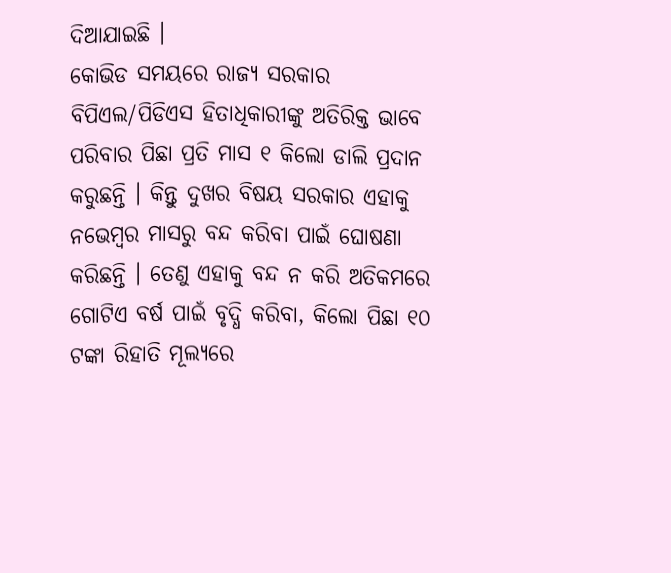ଦିଆଯାଇଛି ।
କୋଭିଡ ସମୟରେ ରାଜ୍ୟ ସରକାର ବିପିଏଲ/ପିଡିଏସ ହିତାଧିକାରୀଙ୍କୁ ଅତିରିକ୍ତ ଭାବେ ପରିବାର ପିଛା ପ୍ରତି ମାସ ୧ କିଲୋ ଡାଲି ପ୍ରଦାନ କରୁଛନ୍ତି । କିନ୍ତୁ ଦୁଖର ବିଷୟ ସରକାର ଏହାକୁ ନଭେମ୍ବର ମାସରୁ ବନ୍ଦ କରିବା ପାଇଁ ଘୋଷଣା କରିଛନ୍ତି । ତେଣୁ ଏହାକୁ ବନ୍ଦ ନ କରି ଅତିକମରେ ଗୋଟିଏ ବର୍ଷ ପାଇଁ ବୃଦ୍ଧି କରିବା, କିଲୋ ପିଛା ୧୦ ଟଙ୍କା ରିହାତି ମୂଲ୍ୟରେ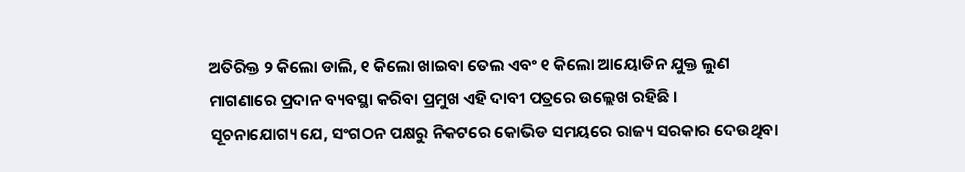ଅତିରିକ୍ତ ୨ କିଲୋ ଡାଲି, ୧ କିଲୋ ଖାଇବା ତେଲ ଏବଂ ୧ କିଲୋ ଆୟୋଡିନ ଯୁକ୍ତ ଲୁଣ ମାଗଣାରେ ପ୍ରଦାନ ବ୍ୟବସ୍ଥା କରିବା ପ୍ରମୁଖ ଏହି ଦାବୀ ପତ୍ରରେ ଉଲ୍ଲେଖ ରହିଛି ।
ସୂଚନାଯୋଗ୍ୟ ଯେ, ସଂଗଠନ ପକ୍ଷରୁ ନିକଟରେ କୋଭିଡ ସମୟରେ ରାଜ୍ୟ ସରକାର ଦେଉଥିବା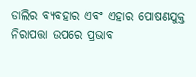ଡାଲିର ବ୍ୟବହାର ଏବଂ ଏହାର ପୋଷଣଯୁକ୍ତ ନିରାପତ୍ତା ଉପରେ ପ୍ରଭାବ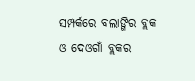ସମ୍ପର୍କରେ ବଲାଙ୍ଗିର ବ୍ଲକ ଓ ଦେଓଗାଁ ବ୍ଲକର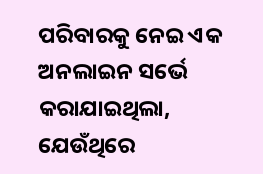ପରିବାରକୁ ନେଇ ଏକ ଅନଲାଇନ ସର୍ଭେ କରାଯାଇଥିଲା, ଯେଉଁଥିରେ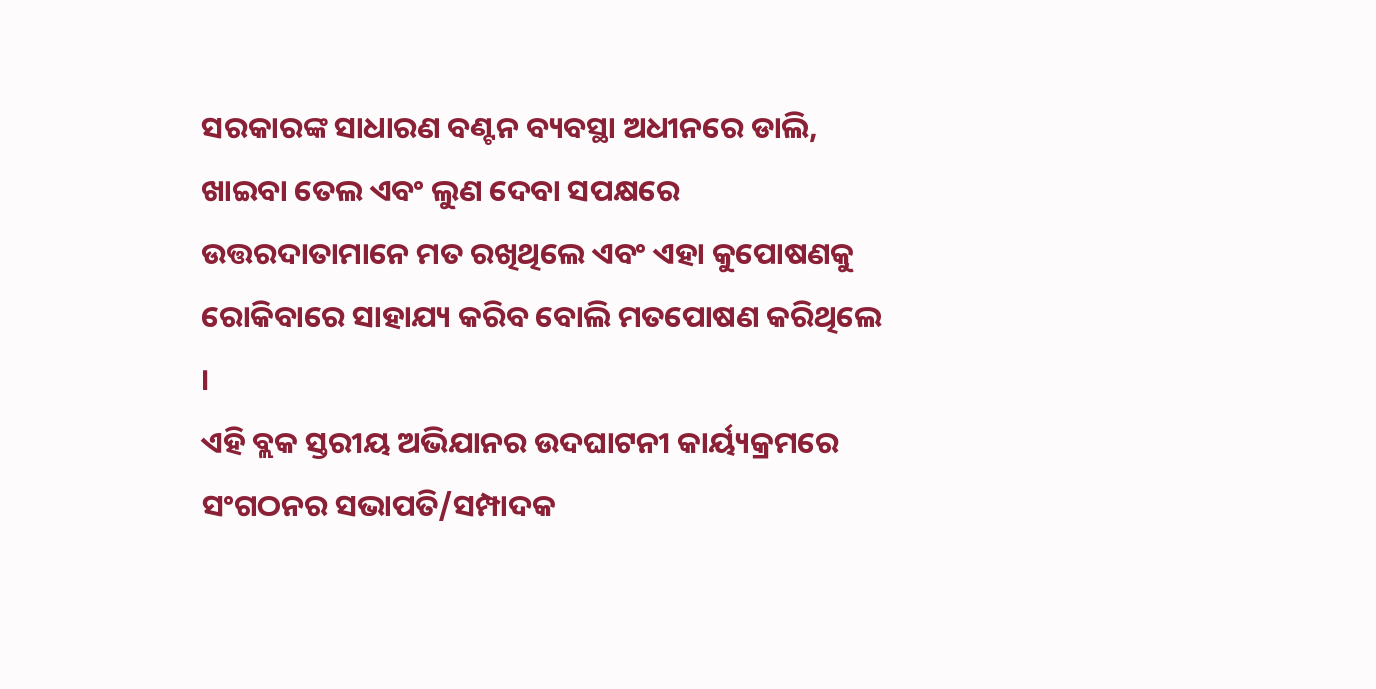ସରକାରଙ୍କ ସାଧାରଣ ବଣ୍ଟନ ବ୍ୟବସ୍ଥା ଅଧୀନରେ ଡାଲି, ଖାଇବା ତେଲ ଏବଂ ଲୁଣ ଦେବା ସପକ୍ଷରେ ଉତ୍ତରଦାତାମାନେ ମତ ରଖିଥିଲେ ଏବଂ ଏହା କୁପୋଷଣକୁ ରୋକିବାରେ ସାହାଯ୍ୟ କରିବ ବୋଲି ମତପୋଷଣ କରିଥିଲେ ।
ଏହି ବ୍ଲକ ସ୍ତରୀୟ ଅଭିଯାନର ଉଦଘାଟନୀ କାର୍ୟ୍ୟକ୍ରମରେ ସଂଗଠନର ସଭାପତି/ସମ୍ପାଦକ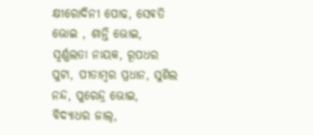କ୍ଷୀରୋଦିନୀ ପୋଢ, ସେଵତି ଭୋଇ , ଶାନ୍ତି ଭୋଇ, ସ୍ୱର୍ଣ୍ଣଲତା ନାୟକ, ରୂପଧର ପୁଟା, ପୀତାମ୍ବର ପ୍ରଧାନ, ସୁଶିଲ ନନ୍ଦ, ପୁରେନ୍ଦ୍ର ଭୋଇ, ବିଦ୍ୟାଧର ଜାଲ୍,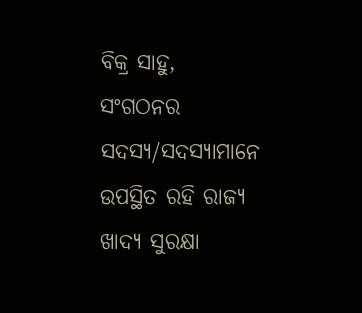ବିକ୍ର ସାହୁ,
ସଂଗଠନର ସଦସ୍ୟ/ସଦସ୍ୟାମାନେ ଉପସ୍ଥିତ ରହି ରାଜ୍ୟ ଖାଦ୍ୟ ସୁରକ୍ଷା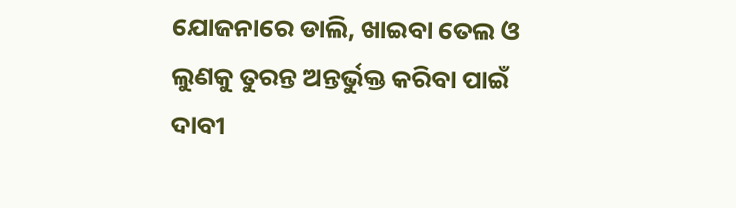ଯୋଜନାରେ ଡାଲି, ଖାଇବା ତେଲ ଓ ଲୁଣକୁ ତୁରନ୍ତ ଅନ୍ତର୍ଭୁକ୍ତ କରିବା ପାଇଁ ଦାବୀ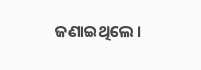ଜଣାଇଥିଲେ ।